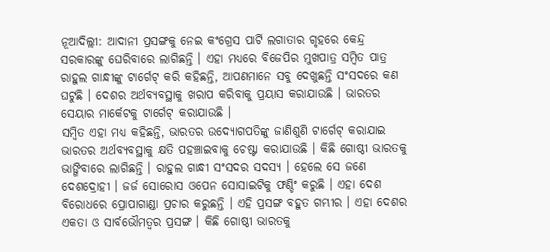ନୂଆଦିଲ୍ଲୀ: ଆଦାନୀ ପ୍ରସଙ୍ଗକୁ ନେଇ କଂଗ୍ରେସ ପାର୍ଟି ଲଗାତାର ଗୃହରେ କେନ୍ଦ୍ର ସରକାରଙ୍କୁ ଘେରିବାରେ ଲାଗିଛନ୍ତି । ଏହା ମଧ୍ୟରେ ବିଜେପିର ମୁଖପାତ୍ର ସମ୍ବିତ ପାତ୍ର ରାହୁଲ ଗାନ୍ଧୀଙ୍କୁ ଟାର୍ଗେଟ୍ କରି କହିଛନ୍ତି, ଆପଣମାନେ ସବୁ ଦେଖୁଛନ୍ତି ସଂସଦରେ କଣ ଘଟୁଛି । ଦେଶର ଅର୍ଥବ୍ୟବସ୍ଥାକୁ ଖରାପ କରିବାକୁ ପ୍ରୟାସ କରାଯାଉଛି । ଭାରତର ସେୟାର ମାର୍କେଟକୁ ଟାର୍ଗେଟ୍ କରାଯାଉଛି ।
ସମ୍ବିତ ଏହା ମଧ୍ୟ କହିଛନ୍ତି, ଭାରତର ଉଦ୍ୟୋଗପତିଙ୍କୁ ଜାଣିଶୁଣି ଟାର୍ଗେଟ୍ କରାଯାଇ ଭାରତର ଅର୍ଥବ୍ୟବସ୍ଥାକୁ କ୍ଷତି ପହଞ୍ଚାଇବାକୁ ଚେଷ୍ଟା କରାଯାଉଛି । କିଛି ଗୋଷ୍ଠୀ ଭାରତକୁ ଭାଙ୍ଗିବାରେ ଲାଗିଛନ୍ତି । ରାହୁଲ ଗାନ୍ଧୀ ସଂସଦର ସଦସ୍ୟ । ହେଲେ ସେ ଜଣେ ଦେଶଦ୍ରୋହୀ । ଜର୍ଜ ସୋରୋସ ଓପେନ ସୋସାଇଟିକୁ ଫଣ୍ଡିଂ କରୁଛି । ଏହା ଦେଶ ବିରୋଧରେ ପ୍ରୋପାଗାଣ୍ଡା ପ୍ରଚାର କରୁଛନ୍ତି । ଏହି ପ୍ରସଙ୍ଗ ବହୁତ ଗମ୍ଭୀର । ଏହା ଦେଶର ଏକତା ଓ ସାର୍ବଭୌମତ୍ୱର ପ୍ରସଙ୍ଗ । କିଛି ଗୋଷ୍ଠୀ ଭାରତକୁ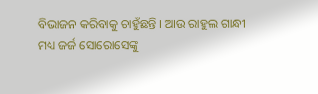ବିଭାଜନ କରିବାକୁ ଚାହୁଁଛନ୍ତି । ଆଉ ରାହୁଲ ଗାନ୍ଧୀ ମଧ୍ୟ ଜର୍ଜ ସୋରୋସେଙ୍କୁ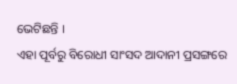ଭେଟିଛନ୍ତି ।
ଏହା ପୂର୍ବରୁ ବିରୋଧୀ ସାଂସଦ ଆଦାନୀ ପ୍ରସଙ୍ଗରେ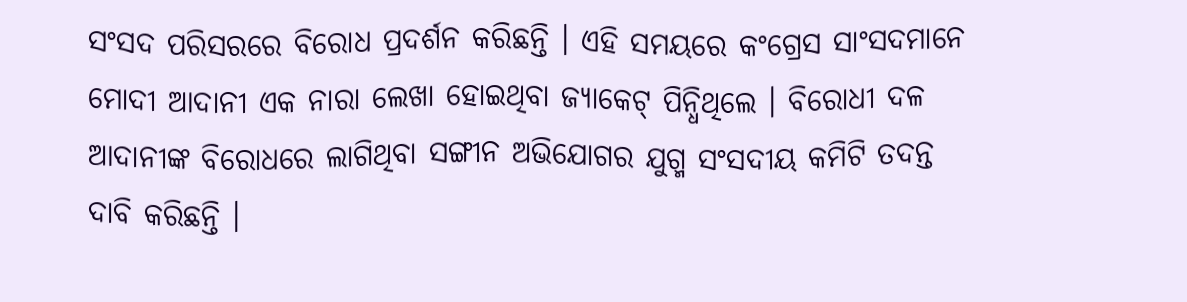ସଂସଦ ପରିସରରେ ବିରୋଧ ପ୍ରଦର୍ଶନ କରିଛନ୍ତି । ଏହି ସମୟରେ କଂଗ୍ରେସ ସାଂସଦମାନେ ମୋଦୀ ଆଦାନୀ ଏକ ନାରା ଲେଖା ହୋଇଥିବା ଜ୍ୟାକେଟ୍ ପିନ୍ଧିଥିଲେ । ବିରୋଧୀ ଦଳ ଆଦାନୀଙ୍କ ବିରୋଧରେ ଲାଗିଥିବା ସଙ୍ଗୀନ ଅଭିଯୋଗର ଯୁଗ୍ମ ସଂସଦୀୟ କମିଟି ତଦନ୍ତ ଦାବି କରିଛନ୍ତି ।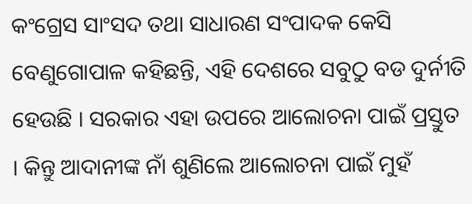କଂଗ୍ରେସ ସାଂସଦ ତଥା ସାଧାରଣ ସଂପାଦକ କେସି ବେଣୁଗୋପାଳ କହିଛନ୍ତି, ଏହି ଦେଶରେ ସବୁଠୁ ବଡ ଦୁର୍ନୀତି ହେଉଛି । ସରକାର ଏହା ଉପରେ ଆଲୋଚନା ପାଇଁ ପ୍ରସ୍ତୁତ । କିନ୍ତୁ ଆଦାନୀଙ୍କ ନାଁ ଶୁଣିଲେ ଆଲୋଚନା ପାଇଁ ମୁହଁ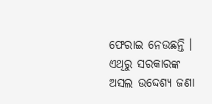ଫେରାଇ ନେଉଛନ୍ତି । ଏଥିରୁ ସରକାରଙ୍କ ଅସଲ ଉଦ୍ଦେଶ୍ୟ ଜଣା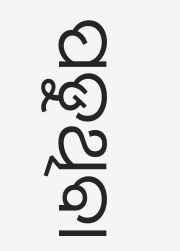ପଡୁଥିବା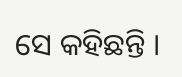ସେ କହିଛନ୍ତି ।